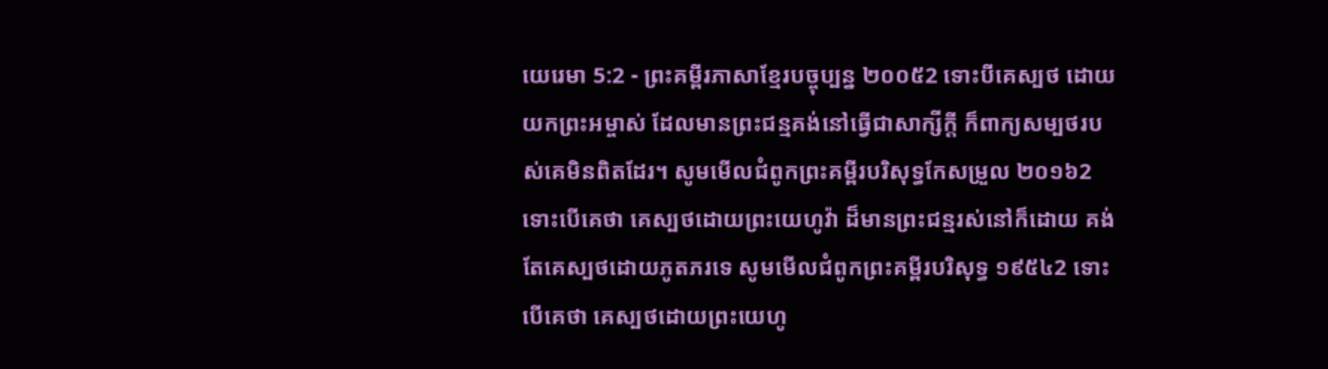យេរេមា 5:2 - ព្រះគម្ពីរភាសាខ្មែរបច្ចុប្បន្ន ២០០៥2 ទោះបីគេស្បថ ដោយយកព្រះអម្ចាស់ ដែលមានព្រះជន្មគង់នៅធ្វើជាសាក្សីក្ដី ក៏ពាក្យសម្បថរបស់គេមិនពិតដែរ។ សូមមើលជំពូកព្រះគម្ពីរបរិសុទ្ធកែសម្រួល ២០១៦2 ទោះបើគេថា គេស្បថដោយព្រះយេហូវ៉ា ដ៏មានព្រះជន្មរស់នៅក៏ដោយ គង់តែគេស្បថដោយភូតភរទេ សូមមើលជំពូកព្រះគម្ពីរបរិសុទ្ធ ១៩៥៤2 ទោះបើគេថា គេស្បថដោយព្រះយេហូ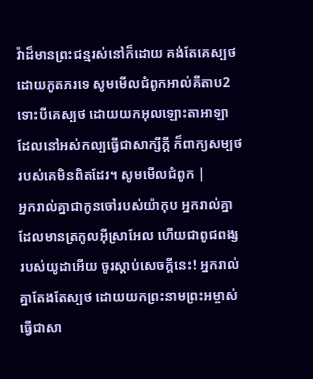វ៉ាដ៏មានព្រះជន្មរស់នៅក៏ដោយ គង់តែគេស្បថដោយភូតភរទេ សូមមើលជំពូកអាល់គីតាប2 ទោះបីគេស្បថ ដោយយកអុលឡោះតាអាឡា ដែលនៅអស់កល្បធ្វើជាសាក្សីក្ដី ក៏ពាក្យសម្បថរបស់គេមិនពិតដែរ។ សូមមើលជំពូក |
អ្នករាល់គ្នាជាកូនចៅរបស់យ៉ាកុប អ្នករាល់គ្នាដែលមានត្រកូលអ៊ីស្រាអែល ហើយជាពូជពង្សរបស់យូដាអើយ ចូរស្ដាប់សេចក្ដីនេះ! អ្នករាល់គ្នាតែងតែស្បថ ដោយយកព្រះនាមព្រះអម្ចាស់ធ្វើជាសា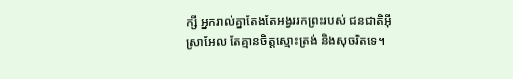ក្សី អ្នករាល់គ្នាតែងតែអង្វររកព្រះរបស់ ជនជាតិអ៊ីស្រាអែល តែគ្មានចិត្តស្មោះត្រង់ និងសុចរិតទេ។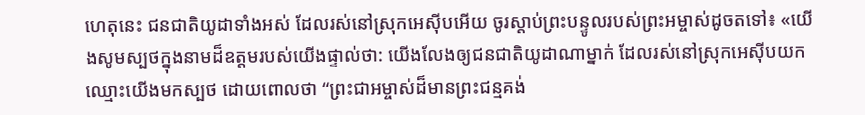ហេតុនេះ ជនជាតិយូដាទាំងអស់ ដែលរស់នៅស្រុកអេស៊ីបអើយ ចូរស្ដាប់ព្រះបន្ទូលរបស់ព្រះអម្ចាស់ដូចតទៅ៖ «យើងសូមស្បថក្នុងនាមដ៏ឧត្ដមរបស់យើងផ្ទាល់ថា: យើងលែងឲ្យជនជាតិយូដាណាម្នាក់ ដែលរស់នៅស្រុកអេស៊ីបយកឈ្មោះយើងមកស្បថ ដោយពោលថា “ព្រះជាអម្ចាស់ដ៏មានព្រះជន្មគង់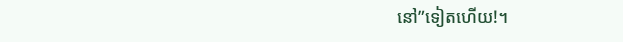នៅ”ទៀតហើយ!។